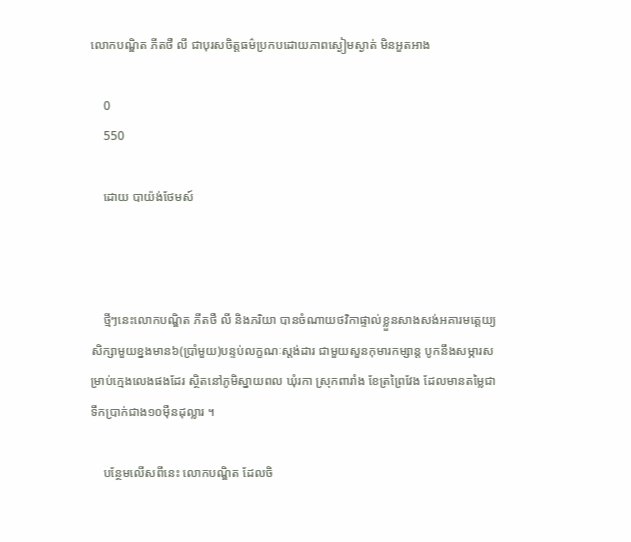លោកបណ្ឌិត ភីតថឺ លី ជាបុរសចិត្តធម៌ប្រកបដោយភាពស្ងៀមស្ងាត់ មិនអួតអាង

    0
    550

    ដោយ បាយ៉ង់ថែមស៍



    ថ្មីៗនេះលោកបណ្ឌិត ភីតថឺ លី និងភរិយា បានចំណាយថវិកាផ្ទាល់ខ្លួនសាងសង់អគារមត្តេយ្យសិក្សាមួយខ្នងមាន៦(ប្រាំមួយ)បន្ទប់លក្ខណៈស្ដង់ដារ ជាមួយសួនកុមារកម្សាន្ត បូកនឹងសម្ភារសម្រាប់ក្មេងលេងផងដែរ ស្ថិតនៅភូមិស្នាយពល ឃុំរកា ស្រុកពារាំង ខែត្រព្រៃវែង ដែលមានតម្លៃជាទឹកប្រាក់ជាង១០ម៉ឺនដុល្លារ ។

    បន្ថែមលើសពីនេះ លោកបណ្ឌិត ដែលចិ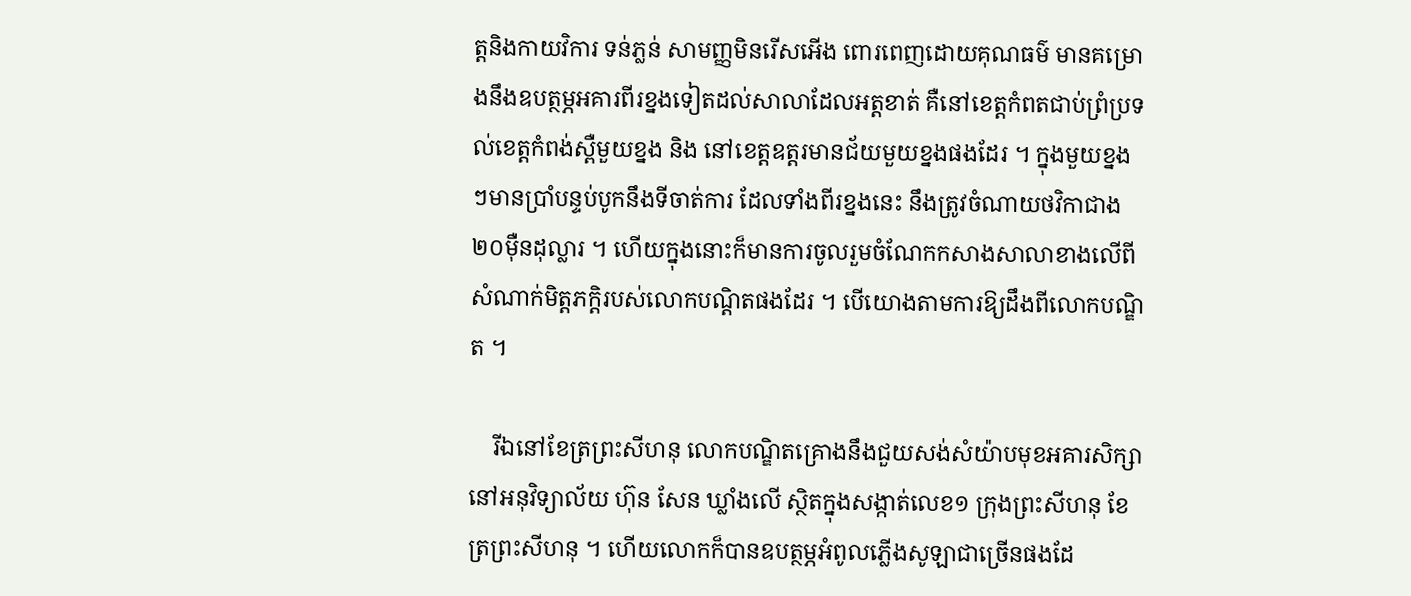ត្តនិងកាយវិការ ទន់ភ្លន់ សាមញ្ញមិនរើសអើង ពោរពេញដោយគុណធម៌ មានគម្រោងនឹងឧបត្ថម្ភអគារពីរខ្នងទៀតដល់សាលាដែលអត្តខាត់ គឺនៅខេត្តកំពតជាប់ព្រំប្រទល់ខេត្តកំពង់ស្ពឺមួយខ្នង និង នៅខេត្តឧត្តរមានជ័យមួយខ្នងផងដែរ ។ ក្នុងមួយខ្នងៗមានប្រាំបន្ទប់បូកនឹងទីចាត់ការ ដែលទាំងពីរខ្នងនេះ នឹងត្រូវចំណាយថវិកាជាង២០ម៉ឺនដុល្លារ ។ ហើយក្នុងនោះក៏មានការចូលរួមចំណែកកសាងសាលាខាងលើពីសំណាក់មិត្តភក្ដិរបស់លោកបណ្ដិតផងដែរ ។ បើយោងតាមការឱ្យដឹងពីលោកបណ្ឌិត ។

    រីឯនៅខែត្រព្រះសីហនុ លោកបណ្ឌិតគ្រោងនឹងជួយសង់សំយ៉ាបមុខអគារសិក្សានៅអនុវិទ្យាល័យ ហ៊ុន សែន ឃ្លាំងលើ ស្ថិតក្នុងសង្កាត់លេខ១ ក្រុងព្រះសីហនុ ខែត្រព្រះសីហនុ ។ ហើយលោកក៏បានឧបត្ថម្ភអំពូលភ្លើងសូឡាជាច្រើនផងដែ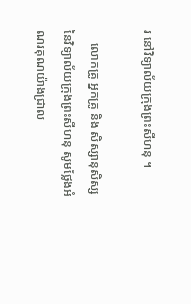រ នៅវិទ្យាល័យក្រុងព្រះសីហនុ ។

    លោកគ្រូ អ្នកគ្រូ និង សិស្សានុសិស្ស នៃវិទ្យាល័យក្រុងព្រះសីហនុ សូមថ្លែងអំណរគុណយ៉ាងជ្រាល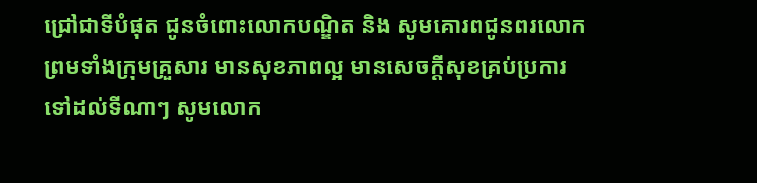ជ្រៅជាទីបំផុត ជូនចំពោះលោកបណ្ឌិត និង សូមគោរពជូនពរលោក ព្រមទាំងក្រុមគ្រួសារ មានសុខភាពល្អ មានសេចក្ដីសុខគ្រប់ប្រការ ទៅដល់ទីណាៗ សូមលោក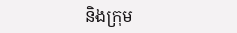និងក្រុម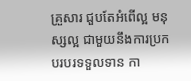គ្រួសារ ជួបតែអំពើល្អ មនុស្សល្អ ជាមួយនឹងការប្រកបរបរទទួលទាន កា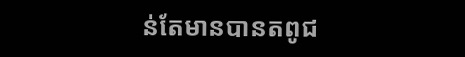ន់តែមានបានតពូជ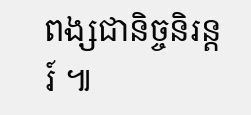ពង្សជានិច្ចនិរន្តរ៍ ៕